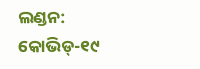ଲଣ୍ଡନ: କୋଭିଡ୍-୧୯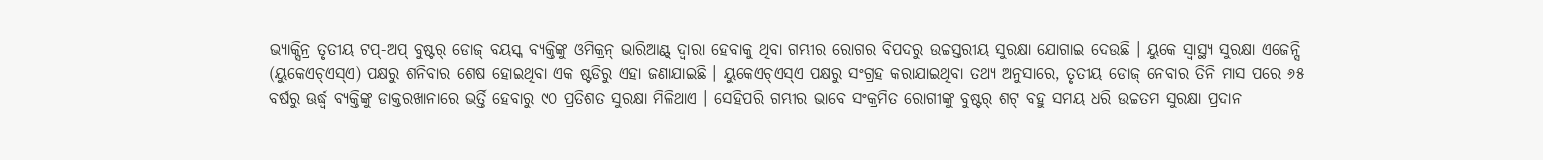ଭ୍ୟାକ୍ସିନ୍ର ତୃତୀୟ ଟପ୍-ଅପ୍ ବୁଷ୍ଟର୍ ଡୋଜ୍ ବୟସ୍କ ବ୍ୟକ୍ତିଙ୍କୁ ଓମିକ୍ରନ୍ ଭାରିଆଣ୍ଟ୍ ଦ୍ୱାରା ହେବାକୁ ଥିବା ଗମ୍ଭୀର ରୋଗର ବିପଦରୁ ଉଚ୍ଚସ୍ତରୀୟ ସୁରକ୍ଷା ଯୋଗାଇ ଦେଉଛି । ୟୁକେ ସ୍ୱାସ୍ଥ୍ୟ ସୁରକ୍ଷା ଏଜେନ୍ସି (ୟୁକେଏଚ୍ଏସ୍ଏ) ପକ୍ଷରୁ ଶନିବାର ଶେଷ ହୋଇଥିବା ଏକ ଷ୍ଟଡିରୁ ଏହା ଜଣାଯାଇଛି । ୟୁକେଏଚ୍ଏସ୍ଏ ପକ୍ଷରୁ ସଂଗ୍ରହ କରାଯାଇଥିବା ତଥ୍ୟ ଅନୁସାରେ, ତୃତୀୟ ଡୋଜ୍ ନେବାର ତିନି ମାସ ପରେ ୬୫ ବର୍ଷରୁ ଊର୍ଦ୍ଧ୍ୱ ବ୍ୟକ୍ତିଙ୍କୁ ଡାକ୍ତରଖାନାରେ ଭର୍ତ୍ତି ହେବାରୁ ୯୦ ପ୍ରତିଶତ ସୁରକ୍ଷା ମିଳିଥାଏ । ସେହିପରି ଗମ୍ଭୀର ଭାବେ ସଂକ୍ରମିତ ରୋଗୀଙ୍କୁ ବୁଷ୍ଟର୍ ଶଟ୍ ବହୁ ସମୟ ଧରି ଉଚ୍ଚତମ ସୁରକ୍ଷା ପ୍ରଦାନ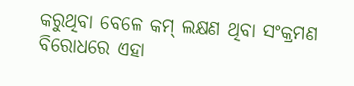କରୁଥିବା ବେଳେ କମ୍ ଲକ୍ଷଣ ଥିବା ସଂକ୍ରମଣ ବିରୋଧରେ ଏହା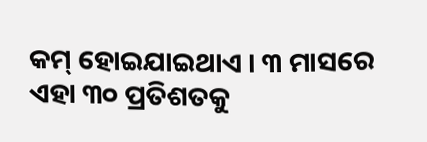କମ୍ ହୋଇଯାଇଥାଏ । ୩ ମାସରେ ଏହା ୩୦ ପ୍ରତିଶତକୁ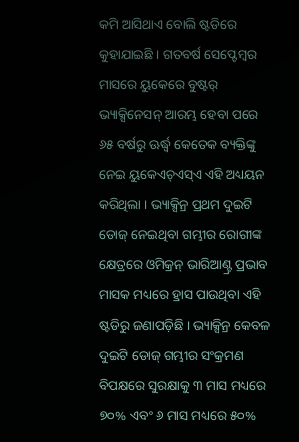କମି ଆସିଥାଏ ବୋଲି ଷ୍ଟଡିରେ କୁହାଯାଇଛି । ଗତବର୍ଷ ସେପ୍ଟେମ୍ବର ମାସରେ ୟୁକେରେ ବୁଷ୍ଟର୍ ଭ୍ୟାକ୍ସିନେସନ୍ ଆରମ୍ଭ ହେବା ପରେ ୬୫ ବର୍ଷରୁ ଊର୍ଦ୍ଧ୍ୱ କେତେକ ବ୍ୟକ୍ତିଙ୍କୁ ନେଇ ୟୁକେଏଚ୍ଏସ୍ଏ ଏହି ଅଧ୍ୟୟନ କରିଥିଲା । ଭ୍ୟାକ୍ସିନ୍ର ପ୍ରଥମ ଦୁଇଟି ଡୋଜ୍ ନେଇଥିବା ଗମ୍ଭୀର ରୋଗୀଙ୍କ କ୍ଷେତ୍ରରେ ଓମିକ୍ରନ୍ ଭାରିଆଣ୍ଟ୍ର ପ୍ରଭାବ ମାସକ ମଧ୍ୟରେ ହ୍ରାସ ପାଉଥିବା ଏହି ଷ୍ଟଡିରୁ ଜଣାପଡ଼ିଛି । ଭ୍ୟାକ୍ସିନ୍ର କେବଳ ଦୁଇଟି ଡୋଜ୍ ଗମ୍ଭୀର ସଂକ୍ରମଣ ବିପକ୍ଷରେ ସୁରକ୍ଷାକୁ ୩ ମାସ ମଧ୍ୟରେ ୭୦% ଏବଂ ୬ ମାସ ମଧ୍ୟରେ ୫୦%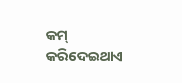କମ୍ କରିଦେଇଥାଏ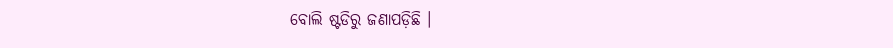ବୋଲି ଷ୍ଟଡିରୁ ଜଣାପଡ଼ିଛି ।